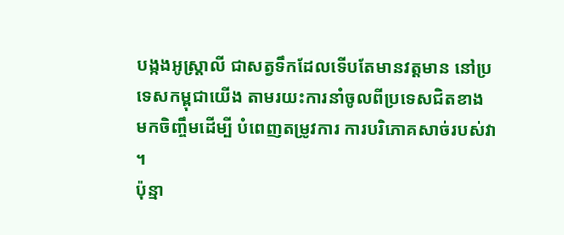បង្កងអូស្រ្តាលី ជាសត្វទឹកដែលទើបតែមានវត្តមាន នៅប្រទេសកម្ពុជាយើង តាមរយះការនាំចូលពីប្រទេសជិតខាង មកចិញ្ចឹមដើម្បី បំពេញតម្រូវការ ការបរិភោគសាច់របស់វា ។
ប៉ុន្មា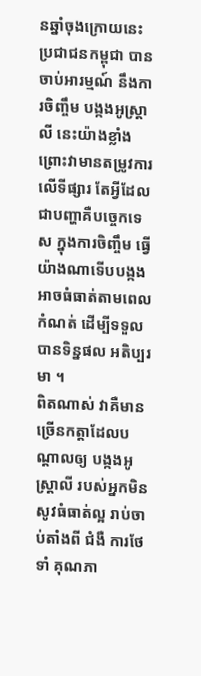នឆ្នាំចុងក្រោយនេះ ប្រជាជនកម្ពុជា បានចាប់អារម្មណ៍ នឹងការចិញ្ចឹម បង្កងអូស្ត្រាលី នេះយ៉ាងខ្លាំង ព្រោះវាមានតម្រូវការលើទីផ្សារ តែអ្វីដែលជាបញ្ហាគឺបច្ចេកទេស ក្នុងការចិញ្ចឹម ធ្វើយ៉ាងណាទើបបង្កងអាចធំធាត់តាមពេលកំណត់ ដើម្បីទទួលបានទិន្នផល អតិប្បរមា ។
ពិតណាស់ វាគឺមានច្រើនកត្តាដែលបណ្តាលឲ្យ បង្កងអូស្រ្តាលី របស់អ្នកមិនសូវធំធាត់ល្អ រាប់ចាប់តាំងពី ជំងឺ ការថែទាំ គុណភា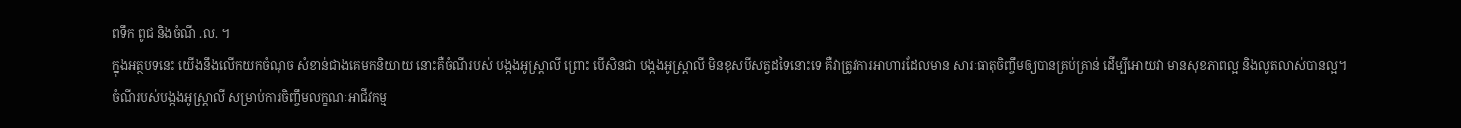ពទឹក ពូជ និងចំណី .ល. ។
ក្នុងអត្ថបទនេះ យើងនឹងលើកយកចំណុច សំខាន់ជាងគេមកនិយាយ នោះគឺចំណីរបស់ បង្កងអូស្ត្រាលី ព្រោះ បើសិនជា បង្កងអូស្ត្រាលី មិនខុសបីសត្វដទៃនោះទេ គឺវាត្រូវការអាហារដែលមាន សារៈធាតុចិញ្ចឹមឲ្យបានគ្រប់គ្រាន់ ដើម្បីអោយវា មានសុខភាពល្អ និងលូតលាស់បានល្អ។
ចំណីរបស់បង្កងអូស្ត្រាលី សម្រាប់ការចិញ្ចឹមលក្ខណៈអាជីវកម្ម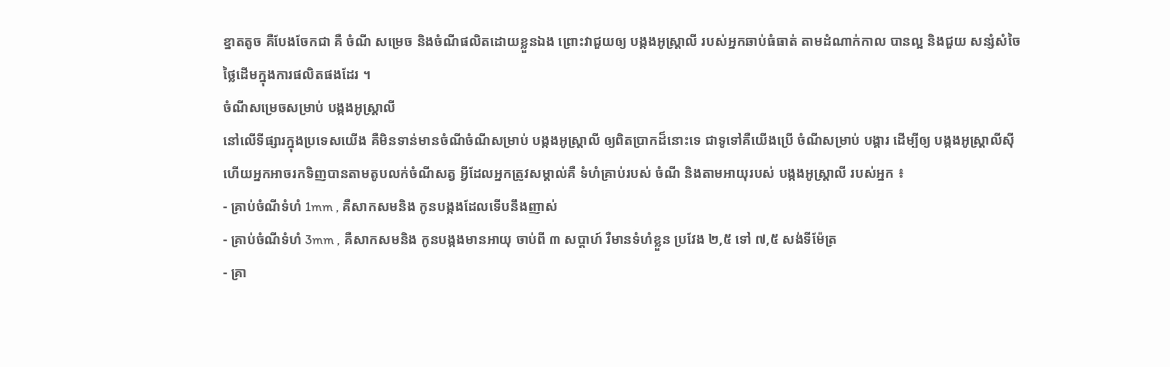ខ្នាតតូច គឺបែងចែកជា គឺ ចំណី សម្រេច និងចំណីផលិតដោយខ្លួនឯង ព្រោះវាជួយឲ្យ បង្កងអូស្ត្រាលី របស់អ្នកឆាប់ធំធាត់ តាមដំណាក់កាល បានល្អ និងជួយ សន្សំសំចៃ ថ្លៃដើមក្នុងការផលិតផងដែរ ។
ចំណីសម្រេចសម្រាប់ បង្កងអូស្ត្រាលី
នៅលើទីផ្សារក្នុងប្រទេសយើង គឺមិនទាន់មានចំណីចំណីសម្រាប់ បង្កងអូស្ត្រាលី ឲ្យពិតប្រាកដ៏នោះទេ ជាទូទៅគឺយើងប្រើ ចំណីសម្រាប់ បង្គារ ដើម្បីឲ្យ បង្កងអូស្ត្រាលីស៊ី ហើយអ្នកអាចរកទិញបានតាមតូបលក់ចំណីសត្វ អ្វីដែលអ្នកត្រូវសម្គាល់គឺ ទំហំគ្រាប់របស់ ចំណី និងតាមអាយុរបស់ បង្កងអូស្ត្រាលី របស់អ្នក ៖
- គ្រាប់ចំណីទំហំ 1mm , គឺសាកសមនិង កូនបង្កងដែលទើបនឹងញាស់
- គ្រាប់ចំណីទំហំ 3mm , គឺសាកសមនិង កូនបង្កងមានអាយុ ចាប់ពី ៣ សប្តាហ៍ រឺមានទំហំខ្លួន ប្រវែង ២,៥ ទៅ ៧,៥ សង់ទីម៉ែត្រ
- គ្រា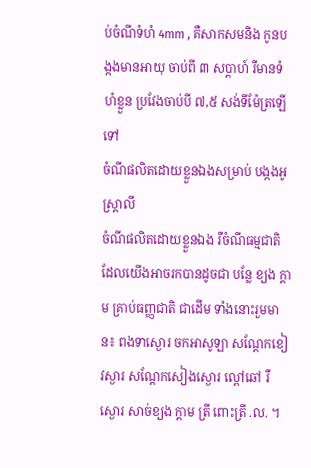ប់ចំណីទំហំ 4mm , គឺសាកសមនិង កូនបង្កងមានអាយុ ចាប់ពី ៣ សប្តាហ៍ រឺមានទំហំខ្លួន ប្រវែងចាប់បី ៧,៥ សង់ទីម៉ែត្រឡើទៅ
ចំណីផលិតដោយខ្លួនឯងសម្រាប់ បង្កងអូស្ត្រាលី
ចំណីផលិតដោយខ្លួនឯង រឺចំណីធម្មជាតិ ដែលយើងអាចរកបានដូចជា បន្លែ ខ្យង ក្តាម គ្រាប់ធញ្ញជាតិ ជាដើម ទាំងនោះរួមមាន៖ ពងទាស្ងោរ ចកអាសូឡា សណ្តែកខៀវស្ងារ សណ្តែកសៀងស្ងោរ ល្ពៅឆៅ រឺ ស្ងោរ សាច់ខ្យង ក្តាម ត្រី ពោះត្រី .ល. ។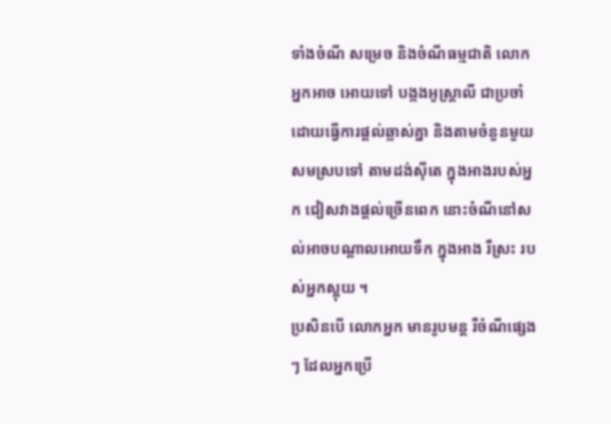ទាំងចំណី សម្រេច និងចំណីធម្មជាតិ លោកអ្នកអាច អោយទៅ បង្កងអូស្ត្រាលី ជាប្រចាំ ដោយធ្វើការផ្តល់ឆ្លាស់គ្នា និងតាមចំនួនមួយ សមស្របទៅ តាមដង់ស៊ីតេ ក្នុងអាងរបស់អ្នក ជៀសវាងផ្តល់ច្រើនពេក នោះចំណីនៅសល់អាចបណ្តាលអោយទឹក ក្នុងអាង រឺស្រះ របស់អ្នកស្អុយ ។
ប្រសិនបើ លោកអ្នក មានរូបមន្ត រឺចំណីផ្សេងៗ ដែលអ្នកប្រើ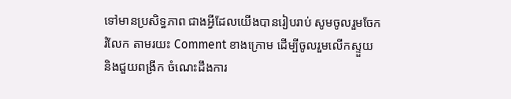ទៅមានប្រសិទ្ធភាព ជាងអ្វីដែលយើងបានរៀបរាប់ សូមចូលរួមចែក រំលែក តាមរយះ Comment ខាងក្រោម ដើម្បីចូលរួមលើកស្ទួយ និងជួយពង្រីក ចំណេះដឹងការ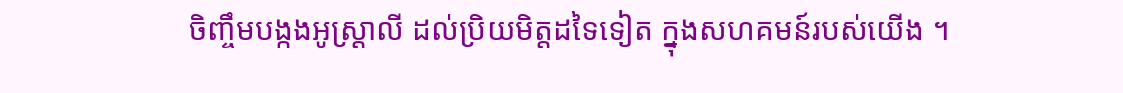ចិញ្ចឹមបង្កងអូស្ត្រាលី ដល់ប្រិយមិត្តដទៃទៀត ក្នុងសហគមន៍របស់យើង ។